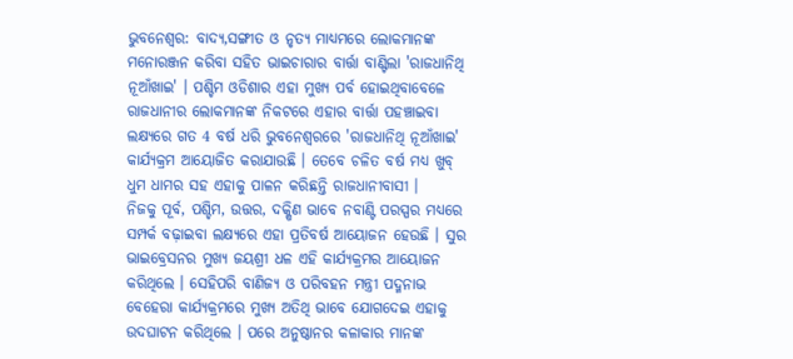ଭୁବନେଶ୍ବର: ବାଦ୍ୟ,ସଙ୍ଗୀତ ଓ ନୃତ୍ୟ ମାଧ୍ୟମରେ ଲୋକମାନଙ୍କ ମନୋରଞ୍ଜନ କରିବା ସହିତ ଭାଇଚାରାର ବାର୍ତ୍ତା ବାଣ୍ଟିଲା 'ରାଜଧାନିଥି ନୂଆଁଖାଇ' । ପଶ୍ଚିମ ଓଡିଶାର ଏହା ମୁଖ୍ୟ ପର୍ବ ହୋଇଥିବାବେଳେ ରାଜଧାନୀର ଲୋକମାନଙ୍କ ନିକଟରେ ଏହାର ବାର୍ତ୍ତା ପହଞ୍ଚାଇବା ଲକ୍ଷ୍ୟରେ ଗତ 4 ବର୍ଷ ଧରି ଭୁବନେଶ୍ବରରେ 'ରାଜଧାନିଥି ନୂଆଁଖାଇ' କାର୍ଯ୍ୟକ୍ରମ ଆୟୋଜିତ କରାଯାଉଛି । ତେବେ ଚଳିତ ବର୍ଷ ମଧ୍ୟ ଖୁବ୍ ଧୁମ ଧାମର ସହ ଏହାକୁ ପାଳନ କରିଛନ୍ତି ରାଜଧାନୀବାସୀ ।
ନିଜକୁ ପୂର୍ବ, ପଶ୍ଚିମ, ଉତ୍ତର, ଦକ୍ଷିଣ ଭାବେ ନବାଣ୍ଟି ପରସ୍ପର ମଧ୍ୟରେ ସମ୍ପର୍କ ବଢ଼ାଇବା ଲକ୍ଷ୍ୟରେ ଏହା ପ୍ରତିବର୍ଷ ଆୟୋଜନ ହେଉଛି । ସୁର ଭାଇବ୍ରେସନର ମୁଖ୍ୟ ଜୟଶ୍ରୀ ଧଳ ଏହି କାର୍ଯ୍ୟକ୍ରମର ଆୟୋଜନ କରିଥିଲେ । ସେହିପରି ବାଣିଜ୍ୟ ଓ ପରିବହନ ମନ୍ତ୍ରୀ ପଦ୍ମନାଭ ବେହେରା କାର୍ଯ୍ୟକ୍ରମରେ ମୁଖ୍ୟ ଅତିଥି ଭାବେ ଯୋଗଦେଇ ଏହାକୁ ଉଦଘାଟନ କରିଥିଲେ । ପରେ ଅନୁଷ୍ଠାନର କଳାକାର ମାନଙ୍କ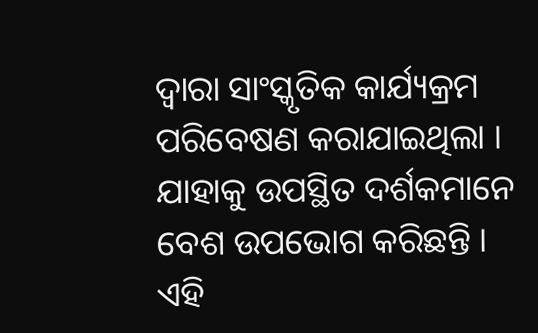ଦ୍ବାରା ସାଂସ୍କୃତିକ କାର୍ଯ୍ୟକ୍ରମ ପରିବେଷଣ କରାଯାଇଥିଲା । ଯାହାକୁ ଉପସ୍ଥିତ ଦର୍ଶକମାନେ ବେଶ ଉପଭୋଗ କରିଛନ୍ତି ।
ଏହି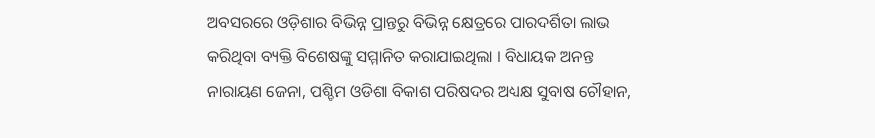ଅବସରରେ ଓଡ଼ିଶାର ବିଭିନ୍ନ ପ୍ରାନ୍ତରୁ ବିଭିନ୍ନ କ୍ଷେତ୍ରରେ ପାରଦର୍ଶିତା ଲାଭ କରିଥିବା ବ୍ୟକ୍ତି ବିଶେଷଙ୍କୁ ସମ୍ମାନିତ କରାଯାଇଥିଲା । ବିଧାୟକ ଅନନ୍ତ ନାରାୟଣ ଜେନା, ପଶ୍ଚିମ ଓଡିଶା ବିକାଶ ପରିଷଦର ଅଧ୍ୟକ୍ଷ ସୁବାଷ ଚୌହାନ,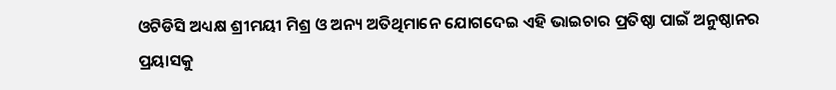ଓଟିଡିସି ଅଧ୍ୟକ୍ଷ ଶ୍ରୀମୟୀ ମିଶ୍ର ଓ ଅନ୍ୟ ଅତିଥିମାନେ ଯୋଗଦେଇ ଏହି ଭାଇଚାର ପ୍ରତିଷ୍ଠା ପାଇଁ ଅନୁଷ୍ଠାନର ପ୍ରୟାସକୁ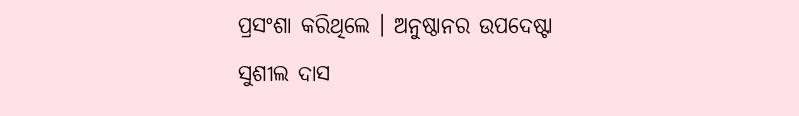ପ୍ରସଂଶା କରିଥିଲେ । ଅନୁଷ୍ଠାନର ଉପଦେଷ୍ଟା ସୁଶୀଲ ଦାସ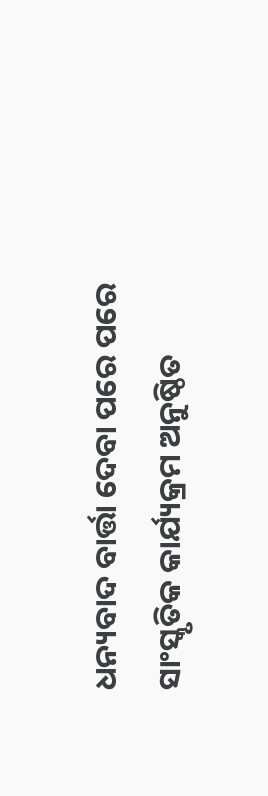ଧନ୍ୟବାଦ ବାର୍ତ୍ତା ଦେବା ପରେ ପରେ ସାଂସ୍କୃତିକ କାର୍ଯ୍ୟକ୍ରମ ଅନୁଷ୍ଠିତ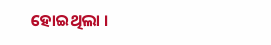ହୋଇଥିଲା ।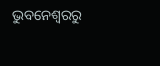ଭୁବନେଶ୍ବରରୁ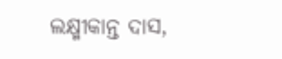ଲକ୍ଷ୍ମୀକାନ୍ତ ଦାସ,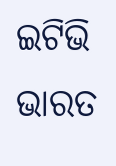ଇଟିଭି ଭାରତ